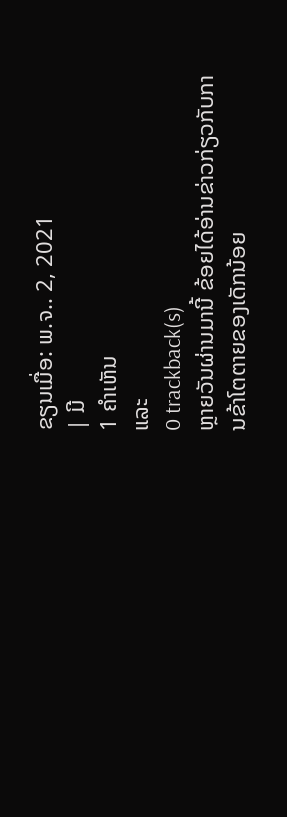ຂຽນເມື່ອ: ພ.ຈ.. 2, 2021
| ມີ
1 ຄຳເຫັນ
ແລະ
0 trackback(s)
ຫຼາຍວັນຜ່ານມານີ້ ຂ້ອຍໄດ້ອ່ານຂ່າວກ່ຽວກັບການຂ້າໂຕຕາຍຂອງເດັກນ້ອຍ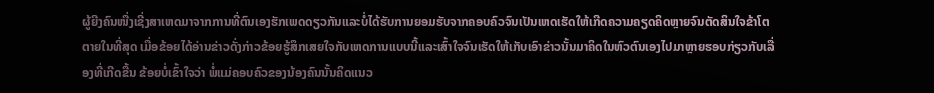ຜູ້ຍີງຄົນໜື່ງເຊີ່ງສາເຫດມາຈາກການທີ່ຕົນເອງຮັກເພດດຽວກັນແລະບໍ່ໄດ້ຮັບການຍອມຮັບຈາກຄອບຄົວຈົນເປັນເຫດເຮັດໃຫ້ເກີດຄວາມຄຽດຄິດຫຼາຍຈົນຕັດສິນໃຈຂ້າໂຕຕາຍໃນທີ່ສຸດ ເມື່ອຂ້ອຍໄດ້ອ່ານຂ່າວດັ່ງກ່າວຂ້ອຍຮູ້ສຶກເສຍໃຈກັບເຫດການແບບນີ້ແລະເສົ້າໃຈຈົນເຮັດໃຫ້ເກັບເອົາຂ່າວນັ້ນມາຄິດໃນຫົວຕົນເອງໄປມາຫຼາຍຮອບກ່ຽວກັບເລື່ອງທີ່ເກີດຂື້ນ ຂ້ອຍບໍ່ເຂົ້າໃຈວ່າ ພໍ່ແມ່ຄອບຄົວຂອງນ້ອງຄົນນັ້ນຄິດແນວ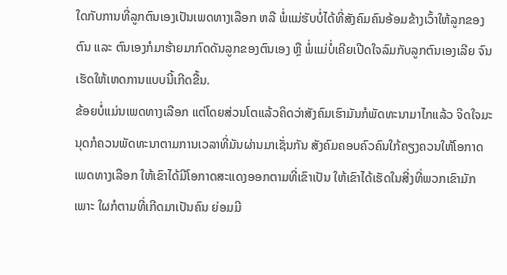ໃດກັບການທີ່ລູກຕົນເອງເປັນເພດທາງເລືອກ ຫລື ພໍ່ແມ່ຮັບບໍ່ໄດ້ທີ່ສັງຄົມຄົນອ້ອມຂ້າງເວົ້າໃຫ້ລູກຂອງຕົນ ແລະ ຕົນເອງກໍມາຮ້າຍມາກົດດັນລູກຂອງຕົນເອງ ຫຼື ພໍ່ແມ່ບໍ່ເຄີຍເປີດໃຈລົມກັບລູກຕົນເອງເລີຍ ຈົນເຮັດໃຫ້ເຫດການແບບນີ້ເກີດຂື້ນ.
ຂ້ອຍບໍ່ແມ່ນເພດທາງເລືອກ ແຕ່ໂດຍສ່ວນໂຕແລ້ວຄິດວ່າສັງຄົມເຮົາມັນກໍພັດທະນາມາໄກແລ້ວ ຈິດໃຈມະນຸດກໍຄວນພັດທະນາຕາມການເວລາທີ່ມັນຜ່ານມາເຊັ່ນກັນ ສັງຄົມຄອບຄົວຄົນໃກ້ຄຽງຄວນໃຫ້ໂອກາດ ເພດທາງເລືອກ ໃຫ້ເຂົາໄດ້ມີໂອກາດສະແດງອອກຕາມທີ່ເຂົາເປັນ ໃຫ້ເຂົາໄດ້ເຮັດໃນສີ່ງທີ່ພວກເຂົາມັກ ເພາະ ໃຜກໍຕາມທີ່ເກີດມາເປັນຄົນ ຍ່ອມມີ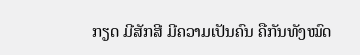ກຽດ ມີສັກສີ ມີຄວາມເປັນຄົນ ຄືກັນທັງໝົດ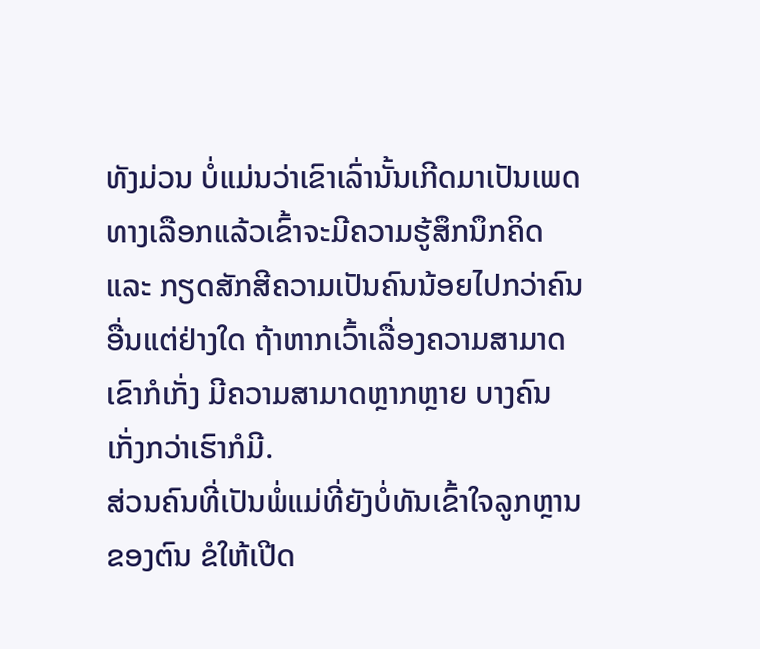ທັງມ່ວນ ບໍ່ແມ່ນວ່າເຂົາເລົ່ານັ້ນເກີດມາເປັນເພດທາງເລືອກແລ້ວເຂົ້າຈະມີຄວາມຮູ້ສຶກນຶກຄິດ ແລະ ກຽດສັກສີຄວາມເປັນຄົນນ້ອຍໄປກວ່າຄົນອື່ນແຕ່ຢ່າງໃດ ຖ້າຫາກເວົ້າເລື່ອງຄວາມສາມາດ ເຂົາກໍເກັ່ງ ມີຄວາມສາມາດຫຼາກຫຼາຍ ບາງຄົນເກັ່ງກວ່າເຮົາກໍມີ.
ສ່ວນຄົນທີ່ເປັນພໍ່ແມ່ທີ່ຍັງບໍ່ທັນເຂົ້າໃຈລູກຫຼານຂອງຕົນ ຂໍໃຫ້ເປີດ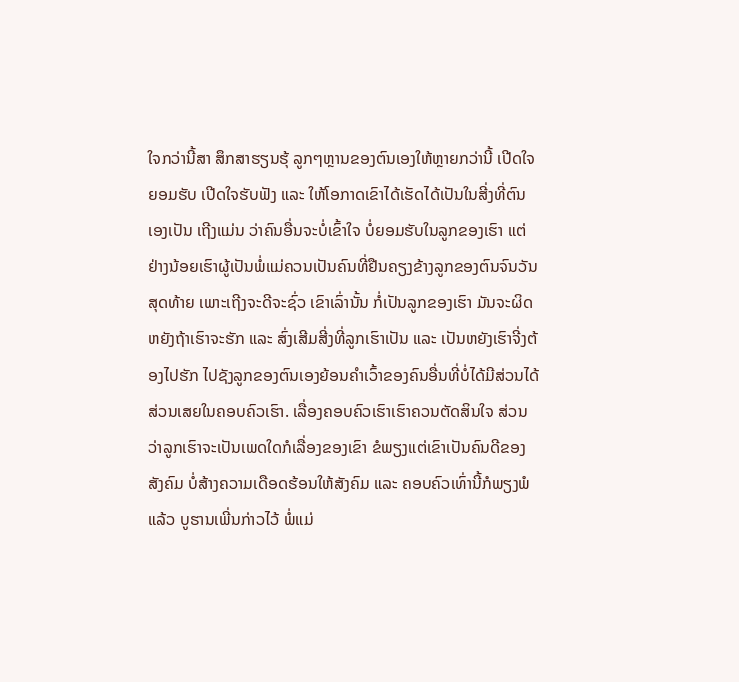ໃຈກວ່ານີ້ສາ ສຶກສາຮຽນຮຸ້ ລູກໆຫຼານຂອງຕົນເອງໃຫ້ຫຼາຍກວ່ານີ້ ເປີດໃຈຍອມຮັບ ເປີດໃຈຮັບຟັງ ແລະ ໃຫ້ໂອກາດເຂົາໄດ້ເຮັດໄດ້ເປັນໃນສີ່ງທີ່ຕົນເອງເປັນ ເຖີງແມ່ນ ວ່າຄົນອື່ນຈະບໍ່ເຂົ້າໃຈ ບໍ່ຍອມຮັບໃນລູກຂອງເຮົາ ແຕ່ຢ່າງນ້ອຍເຮົາຜູ້ເປັນພໍ່ແມ່ຄວນເປັນຄົນທີ່ຢືນຄຽງຂ້າງລູກຂອງຕົນຈົນວັນສຸດທ້າຍ ເພາະເຖີງຈະດີຈະຊົ່ວ ເຂົາເລົ່ານັ້ນ ກໍ່ເປັນລູກຂອງເຮົາ ມັນຈະຜິດຫຍັງຖ້າເຮົາຈະຮັກ ແລະ ສົ່ງເສີມສີ່ງທີ່ລູກເຮົາເປັນ ແລະ ເປັນຫຍັງເຮົາຈີ່ງຕ້ອງໄປຮັກ ໄປຊັງລູກຂອງຕົນເອງຍ້ອນຄຳເວົ້າຂອງຄົນອື່ນທີ່ບໍ່ໄດ້ມີສ່ວນໄດ້ສ່ວນເສຍໃນຄອບຄົວເຮົາ. ເລື່ອງຄອບຄົວເຮົາເຮົາຄວນຕັດສິນໃຈ ສ່ວນວ່າລູກເຮົາຈະເປັນເພດໃດກໍເລື່ອງຂອງເຂົາ ຂໍພຽງແຕ່ເຂົາເປັນຄົນດີຂອງສັງຄົມ ບໍ່ສ້າງຄວາມເດືອດຮ້ອນໃຫ້ສັງຄົມ ແລະ ຄອບຄົວເທົ່ານີ້ກໍພຽງພໍແລ້ວ ບູຮານເພີ່ນກ່າວໄວ້ ພໍ່ແມ່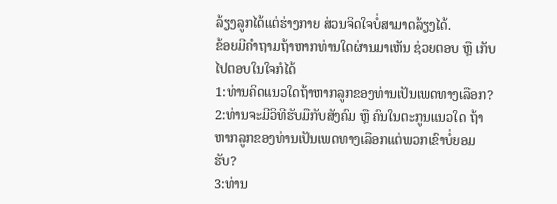ລ້ຽງລູກໄດ້ແຕ່ຮ່າງກາຍ ສ່ວນຈິດໃຈບໍ່ສາມາດລ້ຽງໄດ້.
ຂ້ອຍມີຄຳຖາມຖ້າຫາກທ່ານໃດຜ່ານມາເຫັນ ຊ່ວຍຕອບ ຫຼື ເກັບໄປຕອບໃນໃຈກໍໄດ້
1:ທ່ານຄິດແນວໃດຖ້າຫາກລູກຂອງທ່ານເປັນເພດທາງເລືອກ?
2:ທ່ານຈະມີວິທີຮັບມືກັບສັງຄົມ ຫຼື ຄົນໃນຕະກູນແນວໃດ ຖ້າຫາກລູກຂອງທ່ານເປັນເພດທາງເລືອກແຕ່ພວກເຂົາບໍ່ຍອມຮັບ?
3:ທ່ານ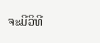ຈະມີວິທີ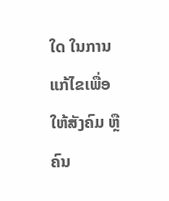ໃດ ໃນການແກ້ໄຂເພື່ອໃຫ້ສັງຄົມ ຫຼື ຄົນ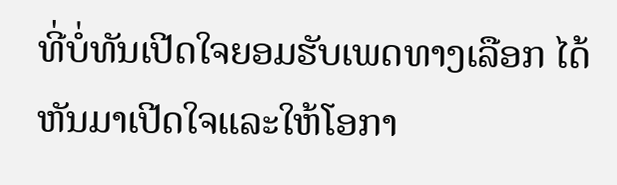ທີ່ບໍ່ທັນເປີດໃຈຍອມຮັບເພດທາງເລືອກ ໄດ້ຫັນມາເປີດໃຈແລະໃຫ້ໂອກາ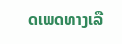ດເພດທາງເລື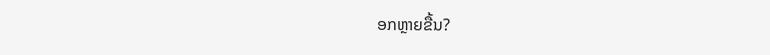ອກຫຼາຍຂື້ນ?